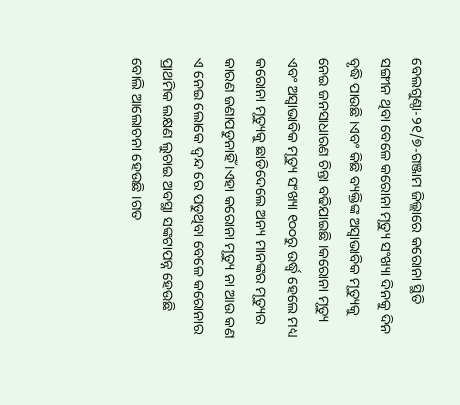ବେଲଗୁଣ୍ଠା-୨୧/୭-ଗଞ୍ଜାମ ଜିଲ୍ଲାରେ କରୋନା ସ୍ଥିତି ସଙ୍ଗୀନ ଥିବା ବେଳେ କରୋନା ମୃତ୍ୟୁ ସଂଖ୍ୟା ଦିନକୁ ଦିନ ବୃଦ୍ଧି ପାଉଛି ।ଏବଂ କିଛି ବ୍ୟକ୍ତିଙ୍କ ଅସ୍ୱାଭାବିକ ମୃତ୍ୟୁକୁ ନେଇ ଜନସାଧାରଣ ଚିନ୍ତା ବଢିଯାଇଛି ।କରୋନା ମୃତ୍ୟୁ ଏବଂ ଅସ୍ୱାଭାବିକ ମୃତ୍ୟୁ ସଂଖ୍ୟା ୧୦୦ରୁ ଉର୍ଦ୍ଧ୍ବ ହେଲେ ମଧ୍ୟ କରୋନା ମୃତ୍ୟୁକୁ ଛାଡିଦେଲେ ଅନ୍ୟ ମାନଙ୍କର ମୃତ୍ୟୁର କାରଣ ଜଣାପଡୁନାହିଁ ।ଏହା କରୋନା ମୃତ୍ୟୁ ନା ଆଉ କଣ ଏ ନେଇ ଲୋକେ ଦ୍ୱନ୍ଦ ରେ ପଡୁଥିବା ବେଳେ କରୋନାର ପ୍ରାଥମିକ ଲକ୍ଷଣ ଲୁଚାଇ ଅବସ୍ଥା ସଙ୍କଟାପନ୍ନ ହେଉଛି ବୋଲି ଆଲୋଚନା ହେଉଛି ।ଗତ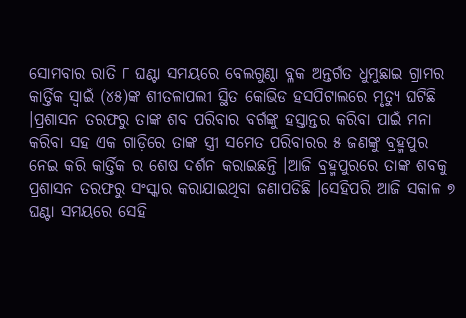ସୋମବାର ରାତି ୮ ଘଣ୍ଟା ସମୟରେ ବେଲଗୁଣ୍ଠା ବ୍ଳକ ଅନ୍ତର୍ଗତ ଧୁମୁଛାଇ ଗ୍ରାମର କାର୍ତ୍ତିକ ସ୍ୱାଇଁ (୪୫)ଙ୍କ ଶୀତଳାପଲୀ ସ୍ଥିତ କୋଭିଡ ହସପିଟାଲରେ ମୃତ୍ୟୁ ଘଟିଛି ।ପ୍ରଶାସନ ତରଫରୁ ତାଙ୍କ ଶବ ପରିବାର ବର୍ଗଙ୍କୁ ହସ୍ତାନ୍ତର କରିବା ପାଇଁ ମନା କରିବା ସହ ଏକ ଗାଡ଼ିରେ ତାଙ୍କ ସ୍ତ୍ରୀ ସମେତ ପରିବାରର ୫ ଜଣଙ୍କୁ ବ୍ରହ୍ମପୁର ନେଇ କରି କାର୍ତ୍ତିକ ର ଶେଷ ଦର୍ଶନ କରାଇଛନ୍ତି ।ଆଜି ବ୍ରହ୍ମପୁରରେ ତାଙ୍କ ଶବକୁ ପ୍ରଶାସନ ତରଫରୁ ସଂସ୍କାର କରାଯାଇଥିବା ଜଣାପଡିଛି ।ସେହିପରି ଆଜି ସକାଳ ୭ ଘଣ୍ଟା ସମୟରେ ସେହି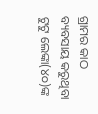ଗ୍ରାମର କାଠ ବ୍ୟବସାୟ କରୁଥିବା ଟୁଟୁ ଲେଙ୍କା(୪୦)ଙ୍କ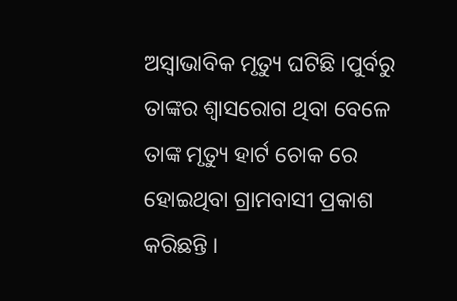ଅସ୍ୱାଭାବିକ ମୃତ୍ୟୁ ଘଟିଛି ।ପୁର୍ବରୁ ତାଙ୍କର ଶ୍ୱାସରୋଗ ଥିବା ବେଳେ ତାଙ୍କ ମୃତ୍ୟୁ ହାର୍ଟ ଚୋକ ରେ ହୋଇଥିବା ଗ୍ରାମବାସୀ ପ୍ରକାଶ କରିଛନ୍ତି ।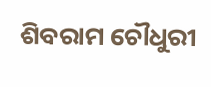ଶିବରାମ ଚୌଧୁରୀ